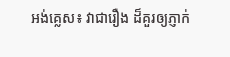អង់គ្លេស៖ វាជារឿង ដ៏គួរឲ្យភ្ញាក់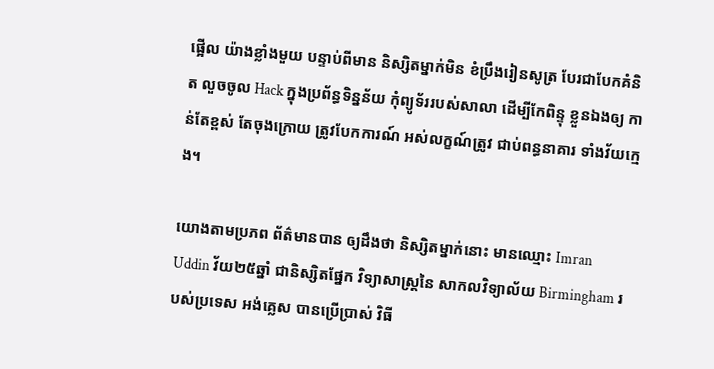ផ្អើល យ៉ាងខ្លាំងមួយ បន្ទាប់ពីមាន និស្សិតម្នាក់មិន ខំប្រឹងរៀនសូត្រ បែរជាបែកគំនិត លួចចូល Hack ក្នុងប្រព័ន្ធទិន្នន័យ កុំព្យូទ័ររបស់សាលា ដើម្បីកែពិន្ទុ ខ្លួនឯងឲ្យ កាន់តែខ្ពស់ តែចុងក្រោយ ត្រូវបែកការណ៍ អស់លក្ខណ៍ត្រូវ ជាប់ពន្ធនាគារ ទាំងវ័យក្មេង។

យោងតាមប្រភព ព័ត៌មានបាន ឲ្យដឹងថា និស្សិតម្នាក់នោះ មានឈ្មោះ Imran Uddin វ័យ២៥ឆ្នាំ ជានិស្សិតផ្នែក វិទ្យាសាស្ត្រនៃ សាកលវិទ្យាល័យ Birmingham របស់ប្រទេស អង់គ្លេស បានប្រើប្រាស់ វិធី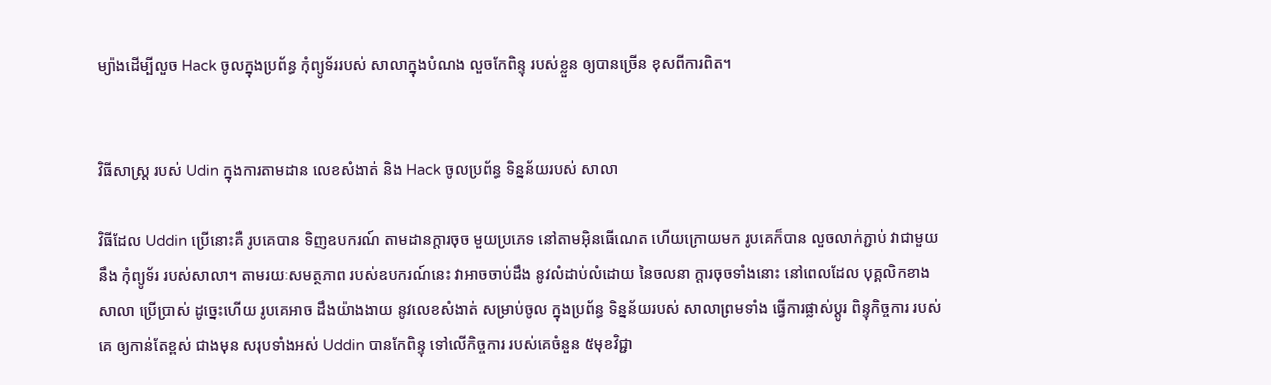ម្យ៉ាងដើម្បីលួច Hack ចូលក្នុងប្រព័ន្ធ កុំព្យូទ័ររបស់ សាលាក្នុងបំណង លួចកែពិន្ទុ របស់ខ្លួន ឲ្យបានច្រើន ខុសពីការពិត។


វិធីសាស្ត្រ របស់ Udin ក្នុងការតាមដាន លេខសំងាត់ និង Hack ចូលប្រព័ន្ធ ទិន្នន័យរបស់ សាលា

វិធីដែល Uddin ប្រើនោះគឺ រូបគេបាន ទិញឧបករណ៍ តាមដានក្តារចុច មួយប្រភេទ នៅតាមអ៊ិនធើណេត ហើយក្រោយមក រូបគេក៏បាន លួចលាក់ភ្ជាប់ វាជាមួយនឹង កុំព្យូទ័រ របស់សាលា។ តាមរយៈសមត្ថភាព របស់ឧបករណ៍នេះ វាអាចចាប់ដឹង នូវលំដាប់លំដោយ នៃចលនា ក្តារចុចទាំងនោះ នៅពេលដែល បុគ្គលិកខាងសាលា ប្រើប្រាស់ ដូច្នេះហើយ រូបគេអាច ដឹងយ៉ាងងាយ នូវលេខសំងាត់ សម្រាប់ចូល ក្នុងប្រព័ន្ធ ទិន្នន័យរបស់ សាលាព្រមទាំង ធ្វើការផ្លាស់ប្តូរ ពិន្ទុកិច្ចការ របស់គេ ឲ្យកាន់តែខ្ពស់ ជាងមុន សរុបទាំងអស់ Uddin បានកែពិន្ទុ ទៅលើកិច្ចការ របស់គេចំនួន ៥មុខវិជ្ជា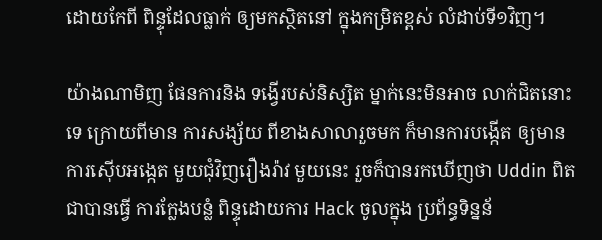ដោយកែពី ពិន្ទុដែលធ្លាក់ ឲ្យមកស្ថិតនៅ ក្នុងកម្រិតខ្ពស់ លំដាប់ទី១វិញ។

យ៉ាងណាមិញ ផែនការនិង ទង្វើរបស់និស្សិត ម្នាក់នេះមិនអាច លាក់ជិតនោះទេ ក្រោយពីមាន ការសង្ស័យ ពីខាងសាលារួចមក ក៏មានការបង្កើត ឲ្យមានការស៊ើបអង្កេត មួយជុំវិញរឿងរ៉ាវ មួយនេះ រួចក៏បានរកឃើញថា Uddin ពិតជាបានធ្វើ ការក្លែងបន្លំ ពិន្ទុដោយការ Hack ចូលក្នុង ប្រព័ន្ធទិន្នន័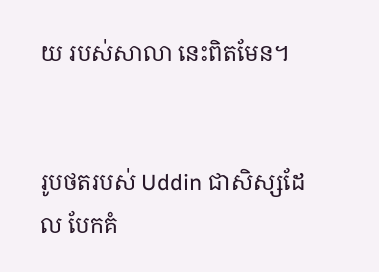យ របស់សាលា នេះពិតមែន។


រូបថតរបស់ Uddin ជាសិស្សដែល បែកគំ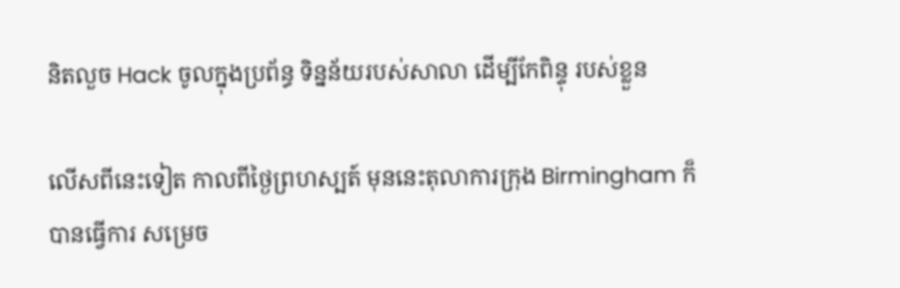និតលួច Hack ចូលក្នុងប្រព័ន្ធ ទិន្នន័យរបស់សាលា ដើម្បីកែពិន្ទុ របស់ខ្លួន

លើសពីនេះទៀត កាលពីថ្ងៃព្រហស្បត៍ មុននេះតុលាការក្រុង Birmingham ក៏បានធ្វើការ សម្រេច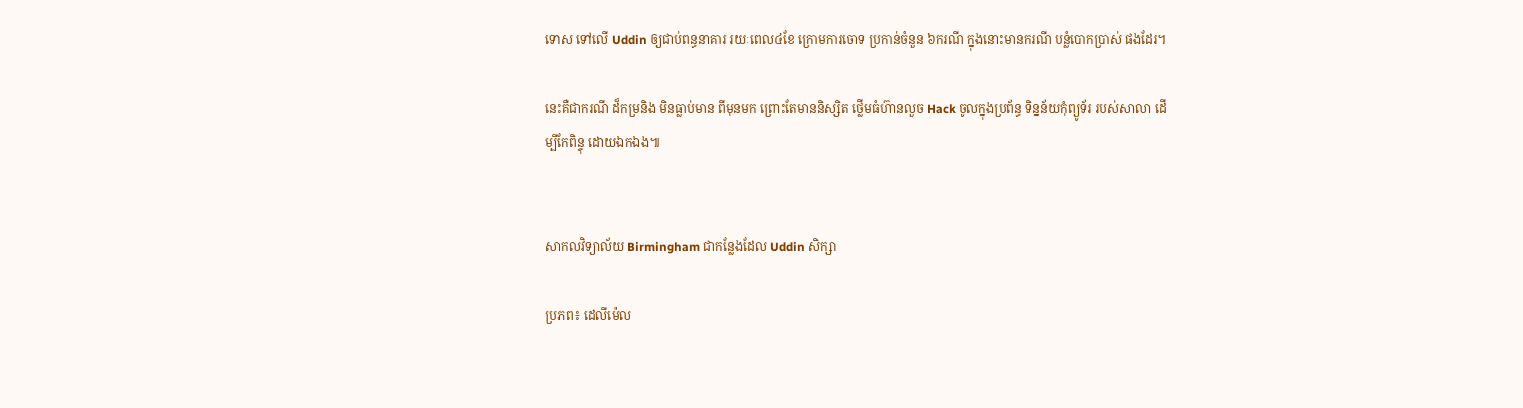ទោស ទៅលើ Uddin ឲ្យជាប់ពន្ធនាគារ រយៈពេល៤ខែ ក្រោមការចោទ ប្រកាន់ចំនួន ៦ករណី ក្នុងនោះមានករណី បន្លំបោកប្រាស់ ផងដែរ។

នេះគឺជាករណី ដ៏កម្រនិង មិនធ្លាប់មាន ពីមុនមក ព្រោះតែមាននិស្សិត ថ្លើមធំហ៊ានលួច Hack ចូលក្នុងប្រព័ន្ធ ទិន្នន័យកុំព្យូទ័រ របស់សាលា ដើម្បីកែពិន្ទុ ដោយឯកឯង៕


សាកលវិទ្យាល័យ Birmingham ជាកន្លែងដែល Uddin សិក្សា

ប្រភព៖ ដេលីម៉េល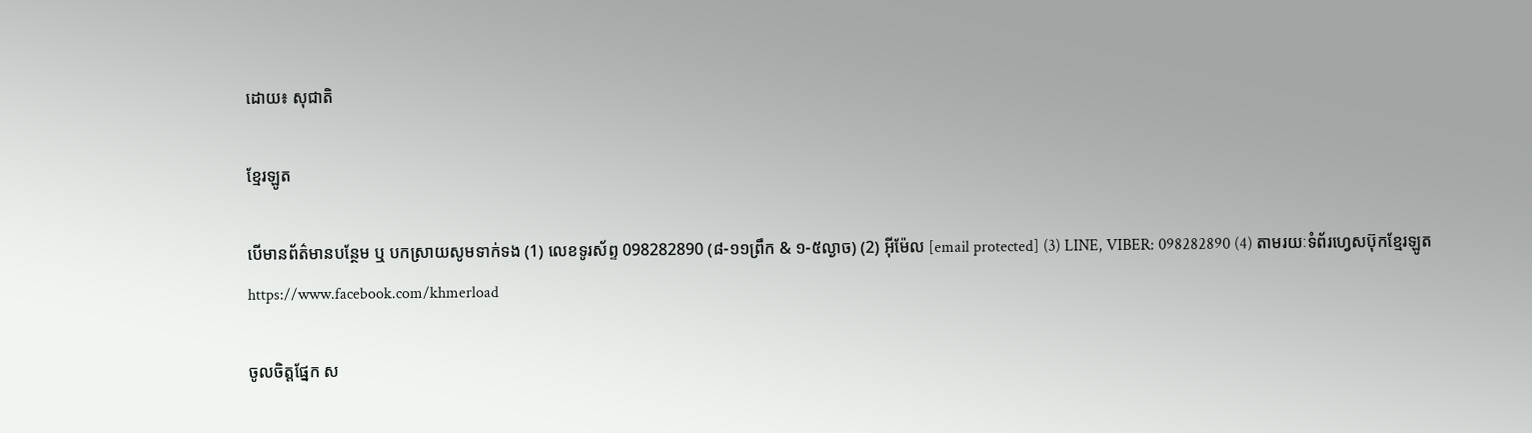ដោយ៖ សុជាតិ

ខ្មែរឡូត

បើមានព័ត៌មានបន្ថែម ឬ បកស្រាយសូមទាក់ទង (1) លេខទូរស័ព្ទ 098282890 (៨-១១ព្រឹក & ១-៥ល្ងាច) (2) អ៊ីម៉ែល [email protected] (3) LINE, VIBER: 098282890 (4) តាមរយៈទំព័រហ្វេសប៊ុកខ្មែរឡូត https://www.facebook.com/khmerload

ចូលចិត្តផ្នែក ស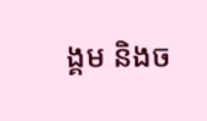ង្គម និងច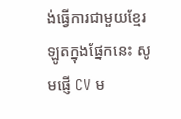ង់ធ្វើការជាមួយខ្មែរឡូតក្នុងផ្នែកនេះ សូមផ្ញើ CV ម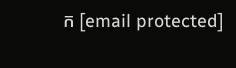ក [email protected]